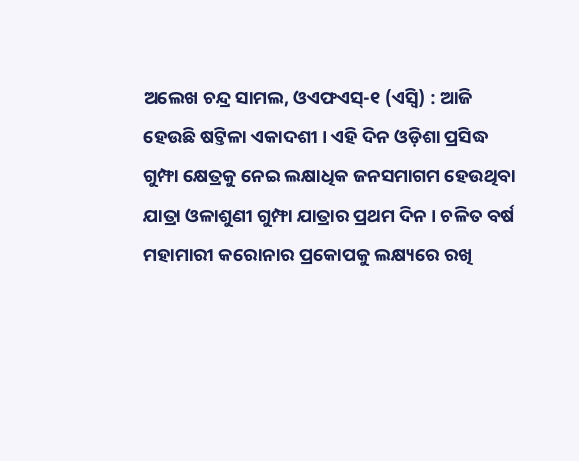ଅଲେଖ ଚନ୍ଦ୍ର ସାମଲ, ଓଏଫଏସ୍-୧ (ଏସ୍ବି) : ଆଜି ହେଉଛି ଷଟ୍ତିଳା ଏକାଦଶୀ । ଏହି ଦିନ ଓଡ଼ିଶା ପ୍ରସିଦ୍ଧ ଗୁମ୍ଫା କ୍ଷେତ୍ରକୁ ନେଇ ଲକ୍ଷାଧିକ ଜନସମାଗମ ହେଉଥିବା ଯାତ୍ରା ଓଳାଶୁଣୀ ଗୁମ୍ଫା ଯାତ୍ରାର ପ୍ରଥମ ଦିନ । ଚଳିତ ବର୍ଷ ମହାମାରୀ କରୋନାର ପ୍ରକୋପକୁ ଲକ୍ଷ୍ୟରେ ରଖି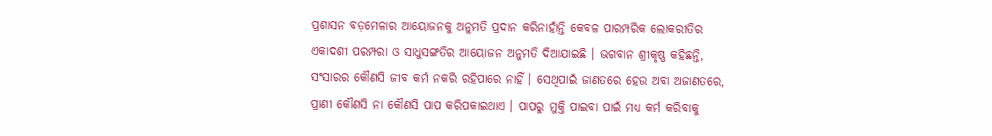ପ୍ରଶାସନ ବଡ଼ମେଳାର ଆୟୋଜନକୁ ଅନୁମତି ପ୍ରଦାନ କରିନାହାଁନ୍ତି କେବଳ ପାରମ୍ପରିକ ଲୋକରୀତିର ଏକାଦଶୀ ପରମ୍ପରା ଓ ସାଧୁସଙ୍ଗତିର ଆୟୋଜନ ଅନୁମତି ଦିଆଯାଇଛି । ଭଗବାନ ଶ୍ରୀକୃଷ୍ଣ କହିଛନ୍ତି, ସଂସାରର କୌଣସି ଜୀବ କର୍ମ ନକରି ରହିପାରେ ନାହିଁ । ସେଥିପାଇଁ ଜାଣତରେ ହେଉ ଅବା ଅଜାଣତରେ, ପ୍ରାଣୀ କୌଣସି ନା କୌଣସି ପାପ କରିପକାଇଥାଏ । ପାପରୁ ମୁକ୍ତି ପାଇବା ପାଇଁ ମଧ୍ୟ କର୍ମ କରିବାକୁ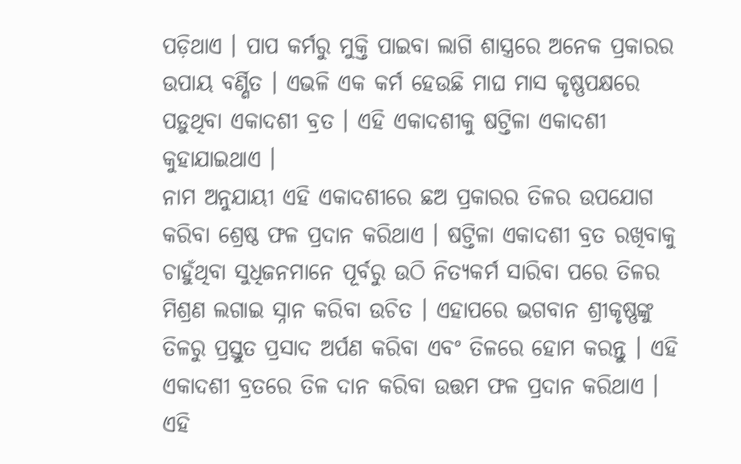ପଡ଼ିଥାଏ । ପାପ କର୍ମରୁ ମୁକ୍ତି ପାଇବା ଲାଗି ଶାସ୍ତ୍ରରେ ଅନେକ ପ୍ରକାରର ଉପାୟ ବର୍ଣ୍ଣିତ । ଏଭଳି ଏକ କର୍ମ ହେଉଛି ମାଘ ମାସ କୃଷ୍ଣପକ୍ଷରେ ପଡ଼ୁଥିବା ଏକାଦଶୀ ବ୍ରତ । ଏହି ଏକାଦଶୀକୁ ଷଟ୍ତିଳା ଏକାଦଶୀ କୁହାଯାଇଥାଏ ।
ନାମ ଅନୁଯାୟୀ ଏହି ଏକାଦଶୀରେ ଛଅ ପ୍ରକାରର ତିଳର ଉପଯୋଗ କରିବା ଶ୍ରେଷ୍ଠ ଫଳ ପ୍ରଦାନ କରିଥାଏ । ଷଟ୍ତିଳା ଏକାଦଶୀ ବ୍ରତ ରଖିବାକୁ ଚାହୁଁଥିବା ସୁଧିଜନମାନେ ପୂର୍ବରୁ ଉଠି ନିତ୍ୟକର୍ମ ସାରିବା ପରେ ତିଳର ମିଶ୍ରଣ ଲଗାଇ ସ୍ନାନ କରିବା ଉଚିତ । ଏହାପରେ ଭଗବାନ ଶ୍ରୀକୃଷ୍ଣଙ୍କୁ ତିଳରୁ ପ୍ରସ୍ତୁତ ପ୍ରସାଦ ଅର୍ପଣ କରିବା ଏବଂ ତିଳରେ ହୋମ କରନ୍ତୁ । ଏହି ଏକାଦଶୀ ବ୍ରତରେ ତିଳ ଦାନ କରିବା ଉତ୍ତମ ଫଳ ପ୍ରଦାନ କରିଥାଏ । ଏହି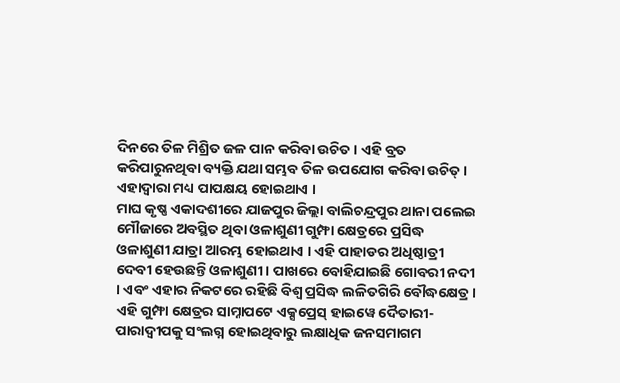ଦିନରେ ତିଳ ମିଶ୍ରିତ ଜଳ ପାନ କରିବା ଉଚିତ । ଏହି ବ୍ରତ କରିପାରୁନଥିବା ବ୍ୟକ୍ତି ଯଥା ସମ୍ଭବ ତିଳ ଉପଯୋଗ କରିବା ଉଚିତ୍ । ଏହାଦ୍ୱାରା ମଧ୍ୟ ପାପକ୍ଷୟ ହୋଇଥାଏ ।
ମାଘ କୃଷ୍ଣ ଏକାଦଶୀରେ ଯାଜପୁର ଜିଲ୍ଲା ବାଲିଚନ୍ଦ୍ରପୁର ଥାନା ପଲେଇ ମୌଜାରେ ଅବସ୍ଥିତ ଥିବା ଓଳାଶୁଣୀ ଗୁମ୍ଫା କ୍ଷେତ୍ରରେ ପ୍ରସିଦ୍ଧ ଓଳାଶୁଣୀ ଯାତ୍ରା ଆରମ୍ଭ ହୋଇଥାଏ । ଏହି ପାହାଡର ଅଧିଷ୍ଠାତ୍ରୀ ଦେବୀ ହେଉଛନ୍ତି ଓଳାଶୁଣୀ । ପାଖରେ ବୋହିଯାଇଛି ଗୋବରୀ ନଦୀ । ଏବଂ ଏହାର ନିକଟରେ ରହିଛି ବିଶ୍ୱ ପ୍ରସିଦ୍ଧ ଲଳିତଗିରି ବୌଦ୍ଧକ୍ଷେତ୍ର । ଏହି ଗୁମ୍ଫା କ୍ଷେତ୍ରର ସାମ୍ନାପଟେ ଏକ୍ସପ୍ରେସ୍ ହାଇୱେ ଦୈତାରୀ-ପାରାଦ୍ୱୀପକୁ ସଂଲଗ୍ନ ହୋଇଥିବାରୁ ଲକ୍ଷାଧିକ ଜନସମାଗମ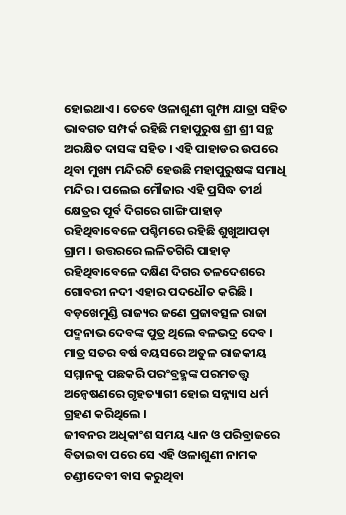ହୋଇଥାଏ । ତେବେ ଓଳାଶୁଣୀ ଗୁମ୍ଫା ଯାତ୍ରା ସହିତ ଭାବଗତ ସମ୍ପର୍କ ରହିଛି ମହାପୁରୁଷ ଶ୍ରୀ ଶ୍ରୀ ସନ୍ଥ ଅରକ୍ଷିତ ଦାସଙ୍କ ସହିତ । ଏହି ପାହାଡର ଉପରେ ଥିବା ମୁଖ୍ୟ ମନ୍ଦିରଟି ହେଉଛି ମହାପୁରୁଷଙ୍କ ସମାଧି ମନ୍ଦିର । ପଲେଇ ମୌଜାର ଏହି ପ୍ରସିଦ୍ଧ ତୀର୍ଥ କ୍ଷେତ୍ରର ପୂର୍ବ ଦିଗରେ ଗାଙ୍ଗି ପାହାଡ଼ ରହିଥିବାବେଳେ ପଶ୍ଚିମରେ ରହିଛି ଶୁଖୁଆପଡ଼ା ଗ୍ରାମ । ଉତ୍ତରରେ ଲଳିତଗିରି ପାହାଡ଼ ରହିଥିବାବେଳେ ଦକ୍ଷିଣ ଦିଗର ତଳଦେଶରେ ଗୋବରୀ ନଦୀ ଏହାର ପଦଧୌତ କରିଛି । ବଡ଼ଖେମୁଣ୍ଡି ରାଜ୍ୟର ଜଣେ ପ୍ରଜାବତ୍ସଳ ରାଜା ପଦ୍ମନାଭ ଦେବଙ୍କ ପୁତ୍ର ଥିଲେ ବଳଭଦ୍ର ଦେବ । ମାତ୍ର ସତର ବର୍ଷ ବୟସରେ ଅତୁଳ ରାଜକୀୟ ସମ୍ମାନକୁ ପଛକରି ପରଂବ୍ରହ୍ମଙ୍କ ପରମତତ୍ତ୍ୱ ଅନ୍ୱେଷଣରେ ଗୃହତ୍ୟାଗୀ ହୋଇ ସନ୍ନ୍ୟାସ ଧର୍ମ ଗ୍ରହଣ କରିଥିଲେ ।
ଜୀବନର ଅଧିକାଂଶ ସମୟ ଧ୍ୟାନ ଓ ପରିବ୍ରାଜରେ ବିତାଇବା ପରେ ସେ ଏହି ଓଳାଶୁଣୀ ନାମକ ଚଣ୍ଡୀଦେବୀ ବାସ କରୁଥିବା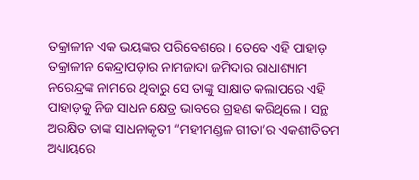ତକ୍ରାଳୀନ ଏକ ଭୟଙ୍କର ପରିବେଶରେ । ତେବେ ଏହି ପାହାଡ଼ ତକ୍ରାଳୀନ କେନ୍ଦ୍ରାପଡ଼ାର ନାମଜାଦା ଜମିଦାର ରାଧାଶ୍ୟାମ ନରେନ୍ଦ୍ରଙ୍କ ନାମରେ ଥିବାରୁ ସେ ତାଙ୍କୁ ସାକ୍ଷାତ କଲାପରେ ଏହି ପାହାଡ଼କୁ ନିଜ ସାଧନ କ୍ଷେତ୍ର ଭାବରେ ଗ୍ରହଣ କରିଥିଲେ । ସନ୍ଥ ଅରକ୍ଷିତ ତାଙ୍କ ସାଧନାକୃତୀ “ମହୀମଣ୍ଡଳ ଗୀତା’ର ଏକଶୀତିତମ ଅଧ୍ୟାୟରେ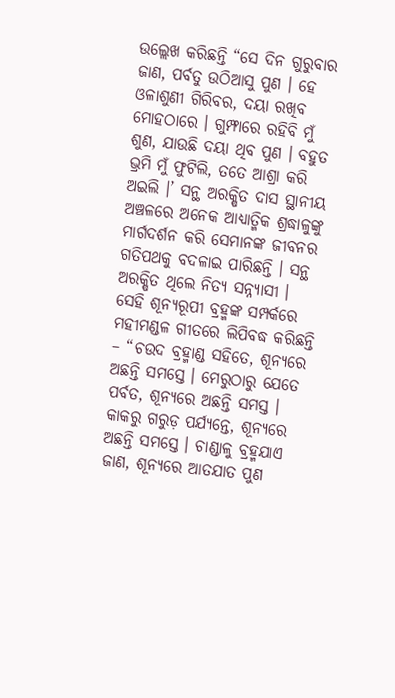ଉଲ୍ଲେଖ କରିଛନ୍ତି “ସେ ଦିନ ଗୁରୁବାର ଜାଣ, ପର୍ବତୁ ଉଠିଆସୁ ପୁଣ । ହେ ଓଳାଶୁଣୀ ଗିରିବର, ଦୟା ରଖିବ ମୋହଠାରେ । ଗୁମ୍ଫାରେ ରହିବି ମୁଁ ଶୁଣ, ଯାଉଛି ଦୟା ଥିବ ପୁଣ । ବହୁତ ଭ୍ରମି ମୁଁ ଫୁଟିଲି, ତତେ ଆଶ୍ରା କରି ଅଇଲି ।’ ସନ୍ଥ ଅରକ୍ଷିତ ଦାସ ସ୍ଥାନୀୟ ଅଞ୍ଚଳରେ ଅନେକ ଆଧ୍ୟାତ୍ମିକ ଶ୍ରଦ୍ଧାଳୁଙ୍କୁ ମାର୍ଗଦର୍ଶନ କରି ସେମାନଙ୍କ ଜୀବନର ଗତିପଥକୁ ବଦଳାଇ ପାରିଛନ୍ତି । ସନ୍ଥ ଅରକ୍ଷିତ ଥିଲେ ନିତ୍ୟ ସନ୍ନ୍ୟାସୀ । ସେହି ଶୂନ୍ୟରୂପୀ ବ୍ରହ୍ମଙ୍କ ସମ୍ପର୍କରେ ମହୀମଣ୍ଡଳ ଗୀତରେ ଲିପିବଦ୍ଧ କରିଛନ୍ତି – “ଚଉଦ ବ୍ରହ୍ମାଣ୍ଡ ସହିତେ, ଶୂନ୍ୟରେ ଅଛନ୍ତି ସମସ୍ତେ । ମେରୁଠାରୁ ଯେତେ ପର୍ବତ, ଶୂନ୍ୟରେ ଅଛନ୍ତି ସମସ୍ତ । କାକରୁ ଗରୁଡ଼ ପର୍ଯ୍ୟନ୍ତେ, ଶୂନ୍ୟରେ ଅଛନ୍ତି ସମସ୍ତେ । ଚାଣ୍ଡାଳୁ ବ୍ରହ୍ମଯାଏ ଜାଣ, ଶୂନ୍ୟରେ ଆତଯାତ ପୁଣ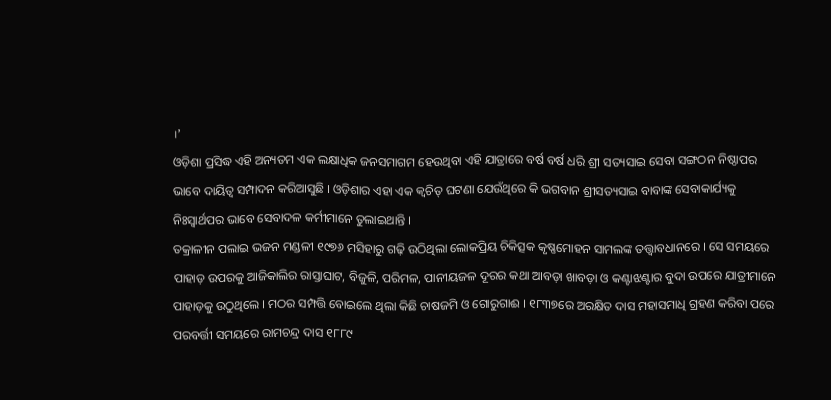।’
ଓଡ଼ିଶା ପ୍ରସିଦ୍ଧ ଏହି ଅନ୍ୟତମ ଏକ ଲକ୍ଷାଧିକ ଜନସମାଗମ ହେଉଥିବା ଏହି ଯାତ୍ରାରେ ବର୍ଷ ବର୍ଷ ଧରି ଶ୍ରୀ ସତ୍ୟସାଇ ସେବା ସଙ୍ଗଠନ ନିଷ୍ଠାପର ଭାବେ ଦାୟିତ୍ୱ ସମ୍ପାଦନ କରିଆସୁଛି । ଓଡ଼ିଶାର ଏହା ଏକ କ୍ୱଚିତ୍ ଘଟଣା ଯେଉଁଥିରେ କି ଭଗବାନ ଶ୍ରୀସତ୍ୟସାଇ ବାବାଙ୍କ ସେବାକାର୍ଯ୍ୟକୁ ନିଃସ୍ୱାର୍ଥପର ଭାବେ ସେବାଦଳ କର୍ମୀମାନେ ତୁଲାଇଥାନ୍ତି ।
ତକ୍ରାଳୀନ ପଲାଇ ଭଜନ ମଣ୍ଡଳୀ ୧୯୭୬ ମସିହାରୁ ଗଢ଼ି ଉଠିଥିଲା ଲୋକପ୍ରିୟ ଚିକିତ୍ସକ କୃଷ୍ଣମୋହନ ସାମଲଙ୍କ ତତ୍ତ୍ୱାବଧାନରେ । ସେ ସମୟରେ ପାହାଡ଼ ଉପରକୁ ଆଜିକାଲିର ରାସ୍ତାଘାଟ, ବିଜୁଳି, ପରିମଳ, ପାନୀୟଜଳ ଦୂରର କଥା ଆବଡ଼ା ଖାବଡ଼ା ଓ କଣ୍ଟାଝଣ୍ଟାର ବୁଦା ଉପରେ ଯାତ୍ରୀମାନେ ପାହାଡ଼କୁ ଉଠୁଥିଲେ । ମଠର ସମ୍ପତ୍ତି ବୋଇଲେ ଥିଲା କିଛି ଚାଷଜମି ଓ ଗୋରୁଗାଈ । ୧୮୩୭ରେ ଅରକ୍ଷିତ ଦାସ ମହାସମାଧି ଗ୍ରହଣ କରିବା ପରେ ପରବର୍ତ୍ତୀ ସମୟରେ ରାମଚନ୍ଦ୍ର ଦାସ ୧୮୮୯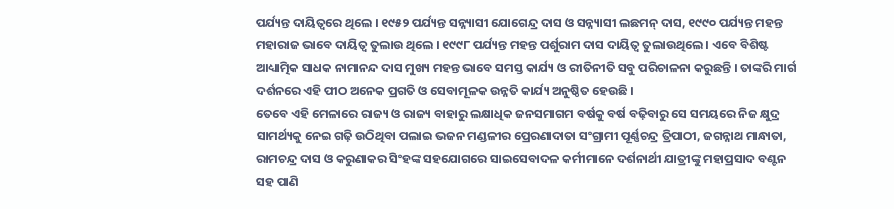ପର୍ଯ୍ୟନ୍ତ ଦାୟିତ୍ୱରେ ଥିଲେ । ୧୯୫୨ ପର୍ଯ୍ୟନ୍ତ ସନ୍ନ୍ୟାସୀ ଯୋଗେନ୍ଦ୍ର ଦାସ ଓ ସନ୍ନ୍ୟାସୀ ଲଛମନ୍ ଦାସ, ୧୯୯୦ ପର୍ଯ୍ୟନ୍ତ ମହନ୍ତ ମହାରାଜ ଭାବେ ଦାୟିତ୍ୱ ତୁଲାଉ ଥିଲେ । ୧୯୯୮ ପର୍ଯ୍ୟନ୍ତ ମହନ୍ତ ପର୍ଶୁରାମ ଦାସ ଦାୟିତ୍ୱ ତୁଲାଉଥିଲେ । ଏବେ ବିଶିଷ୍ଟ ଆଧ୍ୟାତ୍ମିକ ସାଧକ ନାମାନନ୍ଦ ଦାସ ମୁଖ୍ୟ ମହନ୍ତ ଭାବେ ସମସ୍ତ କାର୍ଯ୍ୟ ଓ ରୀତିନୀତି ସବୁ ପରିଚାଳନା କରୁଛନ୍ତି । ତାଙ୍କରି ମାର୍ଗ ଦର୍ଶନରେ ଏହି ପୀଠ ଅନେକ ପ୍ରଗତି ଓ ସେବାମୂଳକ ଉନ୍ନତି କାର୍ଯ୍ୟ ଅନୁଷ୍ଠିତ ହେଉଛି ।
ତେବେ ଏହି ମେଳାରେ ରାଜ୍ୟ ଓ ରାଜ୍ୟ ବାହାରୁ ଲକ୍ଷାଧିକ ଜନସମାଗମ ବର୍ଷକୁ ବର୍ଷ ବଢ଼ିବାରୁ ସେ ସମୟରେ ନିଜ କ୍ଷୁଦ୍ର ସାମର୍ଥ୍ୟକୁ ନେଇ ଗଢ଼ି ଉଠିଥିବା ପଲାଇ ଭଜନ ମଣ୍ଡଳୀର ପ୍ରେରଣାଦାତା ସଂଗ୍ରାମୀ ପୂର୍ଣ୍ଣଚନ୍ଦ୍ର ତ୍ରିପାଠୀ, ଜଗନ୍ନାଥ ମାନ୍ଧାତା, ରାମଚନ୍ଦ୍ର ଦାସ ଓ କରୁଣାକର ସିଂହଙ୍କ ସହଯୋଗରେ ସାଇସେବାଦଳ କର୍ମୀମାନେ ଦର୍ଶନାର୍ଥୀ ଯାତ୍ରୀଙ୍କୁ ମହାପ୍ରସାଦ ବଣ୍ଟନ ସହ ପାଣି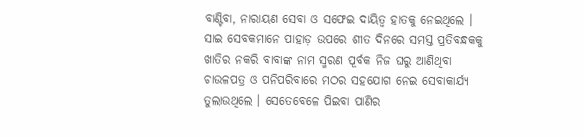ବାଣ୍ଟିବା, ନାରାୟଣ ସେବା ଓ ସଫେଇ ଦାୟିତ୍ୱ ହାତକୁ ନେଇଥିଲେ । ସାଇ ସେବକମାନେ ପାହାଡ଼ ଉପରେ ଶୀତ ଦିନରେ ସମସ୍ତ ପ୍ରତିବନ୍ଧକକୁ ଖାତିର ନକରି ବାବାଙ୍କ ନାମ ସ୍ମରଣ ପୂର୍ବକ ନିଜ ଘରୁ ଆଣିଥିବା ଚାଉଳପତ୍ର ଓ ପନିପରିବାରେ ମଠର ସହଯୋଗ ନେଇ ସେବାକାର୍ଯ୍ୟ ତୁଲାଉଥିଲେ । ସେତେବେଳେ ପିଇବା ପାଣିର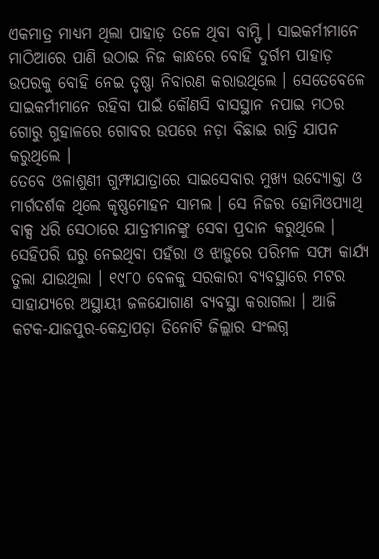ଏକମାତ୍ର ମାଧ୍ୟମ ଥିଲା ପାହାଡ଼ ତଳେ ଥିବା ବାମ୍ଫି । ସାଇକର୍ମୀମାନେ ମାଠିଆରେ ପାଣି ଉଠାଇ ନିଜ କାନ୍ଧରେ ବୋହି ଦୁର୍ଗମ ପାହାଡ଼ ଉପରକୁ ବୋହି ନେଇ ତୃଷ୍ଣା ନିବାରଣ କରାଉଥିଲେ । ସେତେବେଳେ ସାଇକର୍ମୀମାନେ ରହିବା ପାଇଁ କୌଣସି ବାସସ୍ଥାନ ନପାଇ ମଠର ଗୋରୁ ଗୁହାଳରେ ଗୋବର ଉପରେ ନଡ଼ା ବିଛାଇ ରାତ୍ରି ଯାପନ କରୁଥିଲେ ।
ତେବେ ଓଳାଶୁଣୀ ଗୁମ୍ଫାଯାତ୍ରାରେ ସାଇସେବାର ମୁଖ୍ୟ ଉଦ୍ୟୋକ୍ତା ଓ ମାର୍ଗଦର୍ଶକ ଥିଲେ କୃଷ୍ଣମୋହନ ସାମଲ । ସେ ନିଜର ହୋମିଓପ୍ୟାଥି ବାକ୍ସ ଧରି ସେଠାରେ ଯାତ୍ରୀମାନଙ୍କୁ ସେବା ପ୍ରଦାନ କରୁଥିଲେ । ସେହିପରି ଘରୁ ନେଇଥିବା ପହଁରା ଓ ଝାଡ଼ୁରେ ପରିମଳ ସଫା କାର୍ଯ୍ୟ ତୁଲା ଯାଉଥିଲା । ୧୯୮୦ ବେଳକୁ ସରକାରୀ ବ୍ୟବସ୍ଥାରେ ମଟର ସାହାଯ୍ୟରେ ଅସ୍ଥାୟୀ ଜଳଯୋଗାଣ ବ୍ୟବସ୍ଥା କରାଗଲା । ଆଜି କଟକ-ଯାଜପୁର-କେନ୍ଦ୍ରାପଡ଼ା ତିନୋଟି ଜିଲ୍ଲାର ସଂଲଗ୍ନ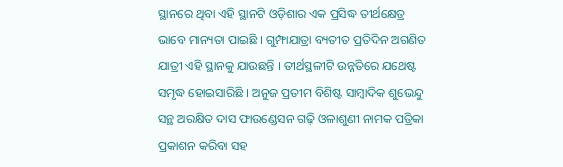ସ୍ଥାନରେ ଥିବା ଏହି ସ୍ଥାନଟି ଓଡ଼ିଶାର ଏକ ପ୍ରସିଦ୍ଧ ତୀର୍ଥକ୍ଷେତ୍ର ଭାବେ ମାନ୍ୟତା ପାଇଛି । ଗୁମ୍ଫାଯାତ୍ରା ବ୍ୟତୀତ ପ୍ରତିଦିନ ଅଗଣିତ ଯାତ୍ରୀ ଏହି ସ୍ଥାନକୁ ଯାଉଛନ୍ତି । ତୀର୍ଥସ୍ଥଳୀଟି ଉନ୍ନତିରେ ଯଥେଷ୍ଟ ସମୃଦ୍ଧ ହୋଇସାରିଛି । ଅନୁଜ ପ୍ରତୀମ ବିଶିଷ୍ଟ ସାମ୍ବାଦିକ ଶୁଭେନ୍ଦୁ ସନ୍ଥ ଅରକ୍ଷିତ ଦାସ ଫାଉଣ୍ଡେସନ ଗଢ଼ି ଓଳାଶୁଣୀ ନାମକ ପତ୍ରିକା ପ୍ରକାଶନ କରିବା ସହ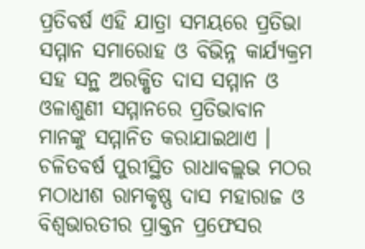ପ୍ରତିବର୍ଷ ଏହି ଯାତ୍ରା ସମୟରେ ପ୍ରତିଭା ସମ୍ମାନ ସମାରୋହ ଓ ବିଭିନ୍ନ କାର୍ଯ୍ୟକ୍ରମ ସହ ସନ୍ଥ ଅରକ୍ଷିତ ଦାସ ସମ୍ମାନ ଓ ଓଳାଶୁଣୀ ସମ୍ମାନରେ ପ୍ରତିଭାବାନ ମାନଙ୍କୁ ସମ୍ମାନିତ କରାଯାଇଥାଏ ।
ଚଳିତବର୍ଷ ପୁରୀସ୍ଥିତ ରାଧାବଲ୍ଲଭ ମଠର ମଠାଧୀଶ ରାମକୃଷ୍ଣ ଦାସ ମହାରାଜ ଓ ବିଶ୍ୱଭାରତୀର ପ୍ରାକ୍ତନ ପ୍ରଫେସର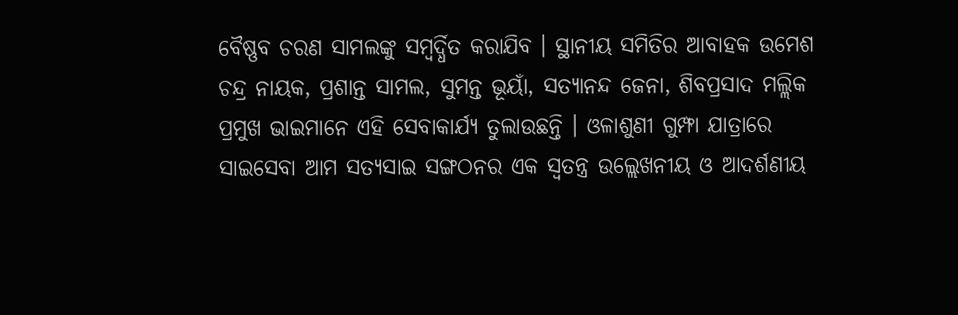ବୈଷ୍ଣବ ଚରଣ ସାମଲଙ୍କୁ ସମ୍ବର୍ଦ୍ଧିତ କରାଯିବ । ସ୍ଥାନୀୟ ସମିତିର ଆବାହକ ଉମେଶ ଚନ୍ଦ୍ର ନାୟକ, ପ୍ରଶାନ୍ତ ସାମଲ, ସୁମନ୍ତ ଭୂୟାଁ, ସତ୍ୟାନନ୍ଦ ଜେନା, ଶିବପ୍ରସାଦ ମଲ୍ଲିକ ପ୍ରମୁଖ ଭାଇମାନେ ଏହି ସେବାକାର୍ଯ୍ୟ ତୁଲାଉଛନ୍ତି । ଓଳାଶୁଣୀ ଗୁମ୍ଫା ଯାତ୍ରାରେ ସାଇସେବା ଆମ ସତ୍ୟସାଇ ସଙ୍ଗଠନର ଏକ ସ୍ୱତନ୍ତ୍ର ଉଲ୍ଲେଖନୀୟ ଓ ଆଦର୍ଶଣୀୟ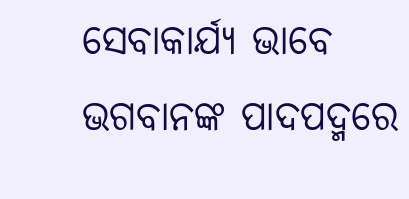ସେବାକାର୍ଯ୍ୟ ଭାବେ ଭଗବାନଙ୍କ ପାଦପଦ୍ମରେ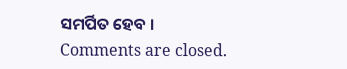ସମର୍ପିତ ହେବ ।
Comments are closed.